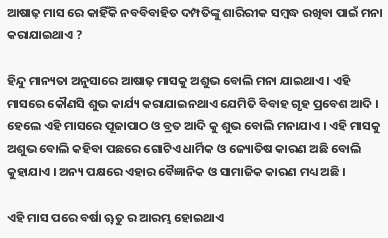ଆଷାଢ଼ ମାସ ରେ କାହିଁକି ନବବିବାହିତ ଦମ୍ପତିଙ୍କୁ ଶାରିରୀକ ସମ୍ବଦ୍ଧ ରଖିବା ପାଇଁ ମନା କରାଯାଇଥାଏ ?

ହିନ୍ଦୁ ମାନ୍ୟତା ଅନୁସାରେ ଆଷାଢ଼ ମାସକୁ ଅଶୁଭ ବୋଲି ମନା ଯାଇଥାଏ । ଏହି ମାସରେ କୌଣସି ଶୁଭ କାର୍ଯ୍ୟ କରାଯାଇନଥାଏ ଯେମିତି ବିବାହ ଗୃହ ପ୍ରବେଶ ଆଦି । ହେଲେ ଏହି ମାସରେ ପୂଜାପାଠ ଓ ବ୍ରତ ଆଦି କୁ ଶୁଭ ବୋଲି ମନାଯାଏ । ଏହି ମାସକୁ ଅଶୁଭ ବୋଲି କହିବା ପଛରେ ଗୋଟିଏ ଧାର୍ମିକ ଓ ଜ୍ୟୋତିଷ କାରଣ ଅଛି ବୋଲି କୁହାଯାଏ । ଅନ୍ୟ ପକ୍ଷରେ ଏହାର ବୈଜ୍ଞାନିକ ଓ ସାମାଜିକ କାରଣ ମଧ୍ୟ ଅଛି ।

ଏହି ମାସ ପରେ ବର୍ଷା ୠତୁ ର ଆରମ୍ଭ ହୋଇଥାଏ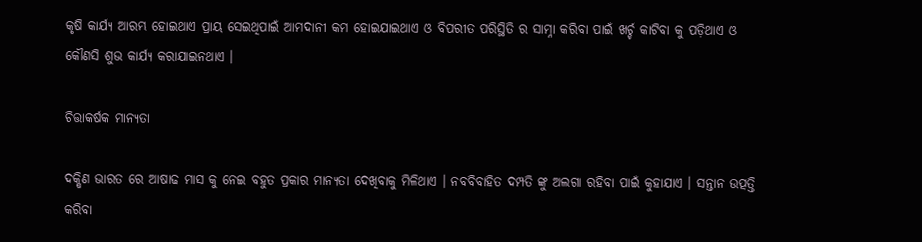କୃଷି କାର୍ଯ୍ୟ ଆରମ୍ଭ ହୋଇଥାଏ ପ୍ରାୟ ସେଇଥିପାଇଁ ଆମଦାନୀ କମ ହୋଇଯାଇଥାଏ ଓ ବିପରୀତ ପରିସ୍ଥିତି ର ସାମ୍ନା କରିବା ପାଇଁ ଖର୍ଚ୍ଚ କାଟିବା କୁ ପଡ଼ିଥାଏ ଓ କୌଣସି ଶୁଭ କାର୍ଯ୍ୟ କରାଯାଇନଥାଏ ।

ଚିତ୍ତାକର୍ଷକ ମାନ୍ୟତା

ଦକ୍ଷିଣ ଭାରତ ରେ ଆଷାଢ ମାସ କୁ ନେଇ ବହୁତ ପ୍ରକାର ମାନ୍ୟତା ଦେଖିବାକୁ ମିଳିଥାଏ । ନବବିବାହିତ ଦମ୍ପତି ଙ୍କୁ ଅଲଗା ରହିବା ପାଇଁ କୁହାଯାଏ । ସନ୍ତାନ ଉତ୍ପତ୍ତି କରିବା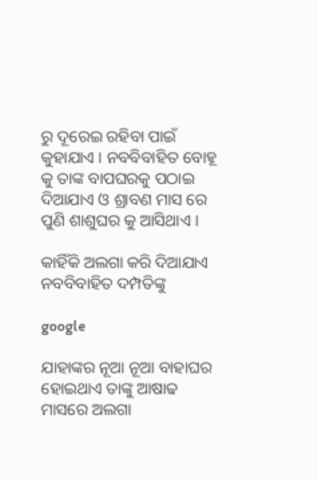ରୁ ଦୂରେଇ ରହିବା ପାଇଁ କୁହାଯାଏ । ନବବିବାହିତ ବୋହୂ କୁ ତାଙ୍କ ବାପଘରକୁ ପଠାଇ ଦିଆଯାଏ ଓ ଶ୍ରାବଣ ମାସ ରେ ପୁଣି ଶାଶୁଘର କୁ ଆସିଥାଏ ।

କାହିଁକି ଅଲଗା କରି ଦିଆଯାଏ ନବବିବାହିତ ଦମ୍ପତିଙ୍କୁ

google

ଯାହାଙ୍କର ନୂଆ ନୂଆ ବାହାଘର ହୋଇଥାଏ ତାଙ୍କୁ ଆଷାଢ ମାସରେ ଅଲଗା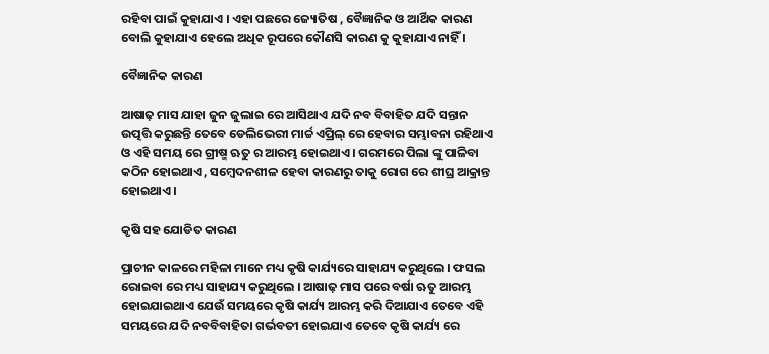ରହିବା ପାଇଁ କୁହାଯାଏ । ଏହା ପଛରେ ଜ୍ୟୋତିଷ , ବୈଜ୍ଞାନିକ ଓ ଆର୍ଥିକ କାରଣ ବୋଲି କୁହାଯାଏ ହେଲେ ଅଧିକ ରୂପରେ କୌଣସି କାରଣ କୁ କୁହାଯାଏ ନାହିଁ ।

ବୈଜ୍ଞାନିକ କାରଣ

ଆଷାଢ଼ ମାସ ଯାହା ଜୁନ ଜୁଲାଇ ରେ ଆସିଥାଏ ଯଦି ନବ ବିବାହିତ ଯଦି ସନ୍ତାନ ଉତ୍ପତ୍ତି କରୁଛନ୍ତି ତେବେ ଡେଲିଭେରୀ ମାର୍ଚ୍ଚ ଏପ୍ରିଲ୍ ରେ ହେବାର ସମ୍ଭାବନା ରହିଥାଏ ଓ ଏହି ସମୟ ରେ ଗ୍ରୀଷ୍ମ ଋତୁ ର ଆରମ୍ଭ ହୋଇଥାଏ । ଗରମରେ ପିଲା ଙ୍କୁ ପାଳିବା କଠିନ ହୋଇଥାଏ , ସମ୍ବେଦନଶୀଳ ହେବା କାରଣରୁ ତାକୁ ରୋଗ ରେ ଶୀଘ୍ର ଆକ୍ରାନ୍ତ ହୋଇଥାଏ ।

କୃଷି ସହ ଯୋଡିତ କାରଣ

ପ୍ରାଚୀନ କାଳରେ ମହିଳା ମାନେ ମଧ୍ୟ କୃଷି କାର୍ଯ୍ୟରେ ସାହାଯ୍ୟ କରୁଥିଲେ । ଫସଲ ରୋଇବା ରେ ମଧ୍ୟ ସାହାଯ୍ୟ କରୁଥିଲେ । ଆଷାଢ଼ ମାସ ପରେ ବର୍ଷା ଋତୁ ଆରମ୍ଭ ହୋଇଯାଇଥାଏ ଯେଉଁ ସମୟରେ କୃଷି କାର୍ଯ୍ୟ ଆରମ୍ଭ କରି ଦିଆଯାଏ ତେବେ ଏହି ସମୟରେ ଯଦି ନବବିବାହିତା ଗର୍ଭବତୀ ହୋଇଯାଏ ତେବେ କୃଷି କାର୍ଯ୍ୟ ରେ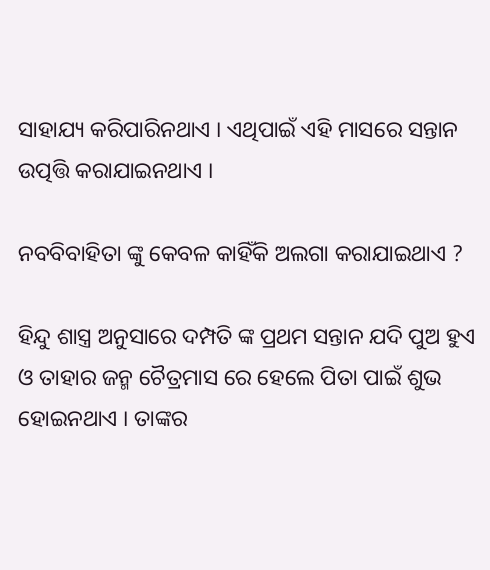ସାହାଯ୍ୟ କରିପାରିନଥାଏ । ଏଥିପାଇଁ ଏହି ମାସରେ ସନ୍ତାନ ଉତ୍ପତ୍ତି କରାଯାଇନଥାଏ ।

ନବବିବାହିତା ଙ୍କୁ କେବଳ କାହିଁକି ଅଲଗା କରାଯାଇଥାଏ ?

ହିନ୍ଦୁ ଶାସ୍ତ୍ର ଅନୁସାରେ ଦମ୍ପତି ଙ୍କ ପ୍ରଥମ ସନ୍ତାନ ଯଦି ପୁଅ ହୁଏ ଓ ତାହାର ଜନ୍ମ ଚୈତ୍ରମାସ ରେ ହେଲେ ପିତା ପାଇଁ ଶୁଭ ହୋଇନଥାଏ । ତାଙ୍କର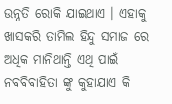ଉନ୍ନତି ରୋକି ଯାଇଥାଏ । ଏହାକୁ ଖାସକରି ତାମିଲ ହିନ୍ଦୁ ସମାଜ ରେ ଅଧିକ ମାନିଥାନ୍ତି ଏଥି ପାଇଁ ନବବିବାହିତା ଙ୍କୁ କୁହାଯାଏ କି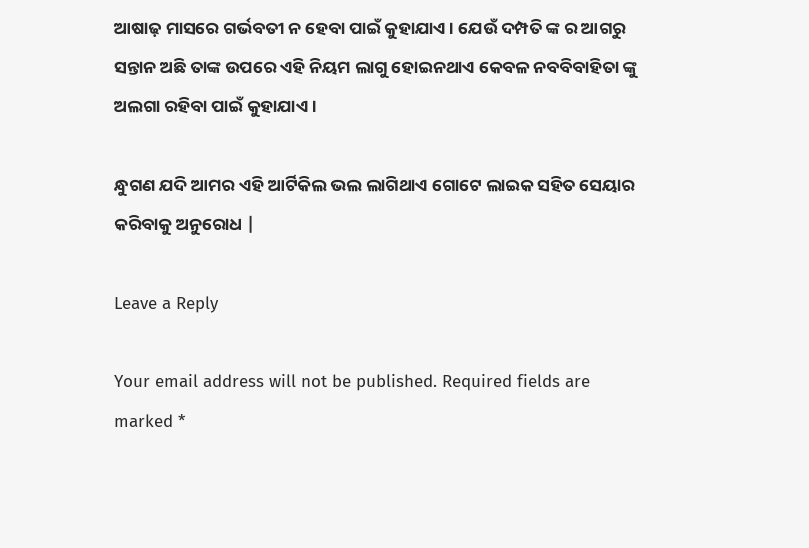ଆଷାଢ଼ ମାସରେ ଗର୍ଭବତୀ ନ ହେବା ପାଇଁ କୁହାଯାଏ । ଯେଉଁ ଦମ୍ପତି ଙ୍କ ର ଆଗରୁ ସନ୍ତାନ ଅଛି ତାଙ୍କ ଉପରେ ଏହି ନିୟମ ଲାଗୁ ହୋଇନଥାଏ କେବଳ ନବବିବାହିତା ଙ୍କୁ ଅଲଗା ରହିବା ପାଇଁ କୁହାଯାଏ ।

ନ୍ଧୁଗଣ ଯଦି ଆମର ଏହି ଆର୍ଟିକିଲ ଭଲ ଲାଗିଥାଏ ଗୋଟେ ଲାଇକ ସହିତ ସେୟାର କରିବାକୁ ଅନୁରୋଧ |

Leave a Reply

Your email address will not be published. Required fields are marked *